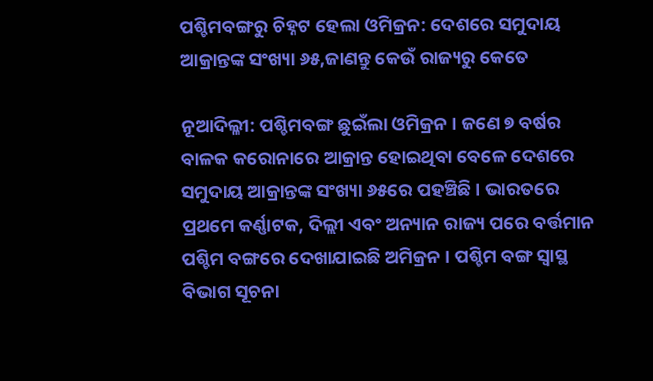ପଶ୍ଚିମବଙ୍ଗରୁ ଚିହ୍ନଟ ହେଲା ଓମିକ୍ରନ: ଦେଶରେ ସମୁଦାୟ ଆକ୍ରାନ୍ତଙ୍କ ସଂଖ୍ୟା ୬୫,ଜାଣନ୍ତୁ କେଉଁ ରାଜ୍ୟରୁ କେତେ

ନୂଆଦିଲ୍ଳୀ: ପଶ୍ଚିମବଙ୍ଗ ଛୁଇଁଲା ଓମିକ୍ରନ । ଜଣେ ୭ ବର୍ଷର ବାଳକ କରୋନାରେ ଆକ୍ରାନ୍ତ ହୋଇଥିବା ବେଳେ ଦେଶରେ ସମୁଦାୟ ଆକ୍ରାନ୍ତଙ୍କ ସଂଖ୍ୟା ୬୫ରେ ପହଞ୍ଚିଛି । ଭାରତରେ ପ୍ରଥମେ କର୍ଣ୍ଣାଟକ, ଦିଲ୍ଲୀ ଏବଂ ଅନ୍ୟାନ ରାଜ୍ୟ ପରେ ବର୍ତ୍ତମାନ ପଶ୍ଚିମ ବଙ୍ଗରେ ଦେଖାଯାଇଛି ଅମିକ୍ରନ । ପଶ୍ଚିମ ବଙ୍ଗ ସ୍ୱାସ୍ଥ ବିଭାଗ ସୂଚନା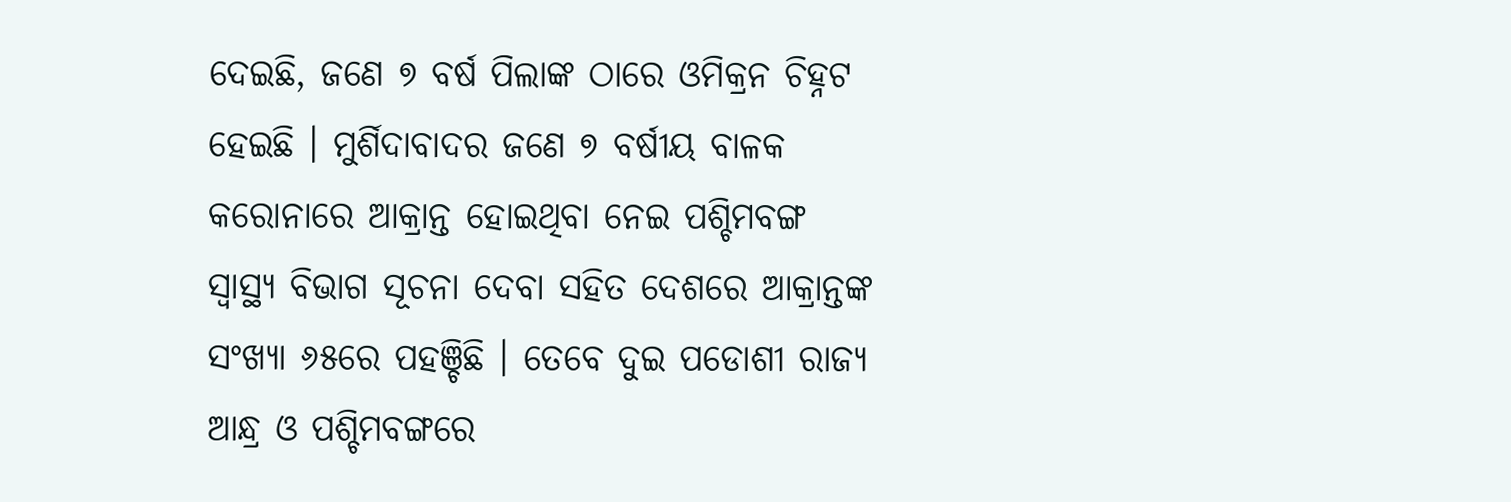ଦେଇଛି, ଜଣେ ୭ ବର୍ଷ ପିଲାଙ୍କ ଠାରେ ଓମିକ୍ରନ ଚିହ୍ନଟ ହେଇଛି । ମୁର୍ଶିଦାବାଦର ଜଣେ ୭ ବର୍ଷୀୟ ବାଳକ କରୋନାରେ ଆକ୍ରାନ୍ତ ହୋଇଥିବା ନେଇ ପଶ୍ଚିମବଙ୍ଗ ସ୍ୱାସ୍ଥ୍ୟ ବିଭାଗ ସୂଚନା ଦେବା ସହିତ ଦେଶରେ ଆକ୍ରାନ୍ତଙ୍କ ସଂଖ୍ୟା ୬୫ରେ ପହଞ୍ଚିଛି । ତେବେ ଦୁଇ ପଡୋଶୀ ରାଜ୍ୟ ଆନ୍ଧ୍ର ଓ ପଶ୍ଚିମବଙ୍ଗରେ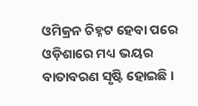ଓମିକ୍ରନ ଚିହ୍ନଟ ହେବା ପରେ ଓଡ଼ିଶାରେ ମଧ୍ୟ ଭୟର ବାତାବରଣ ସୃଷ୍ଟି ହୋଇଛି ।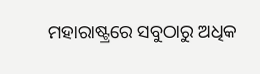ମହାରାଷ୍ଟ୍ରରେ ସବୁଠାରୁ ଅଧିକ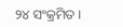୨୪ ସଂକ୍ରମିତ ।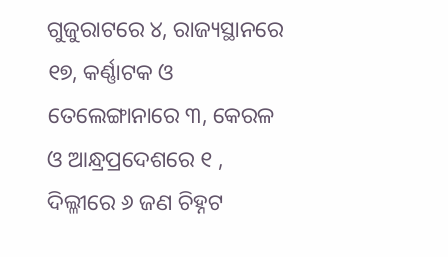ଗୁଜୁରାଟରେ ୪, ରାଜ୍ୟସ୍ଥାନରେ ୧୭, କର୍ଣ୍ଣାଟକ ଓ ତେଲେଙ୍ଗାନାରେ ୩, କେରଳ ଓ ଆନ୍ଧ୍ରପ୍ରଦେଶରେ ୧ , ଦିଲ୍ଳୀରେ ୬ ଜଣ ଚିହ୍ନଟ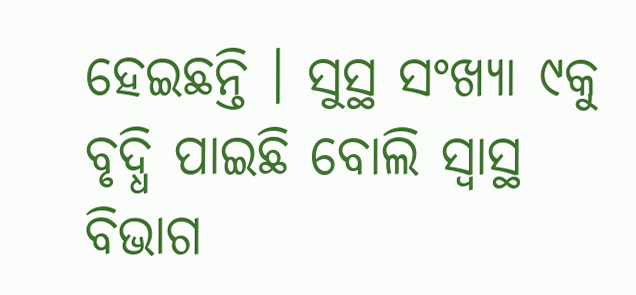ହେଇଛନ୍ତି । ସୁସ୍ଥ ସଂଖ୍ୟା ୯କୁ ବୃଦ୍ଧି ପାଇଛି ବୋଲି ସ୍ୱାସ୍ଥ ବିଭାଗ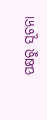ପକ୍ଷରୁ ସୂଚନା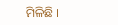ମିଳିଛି ।